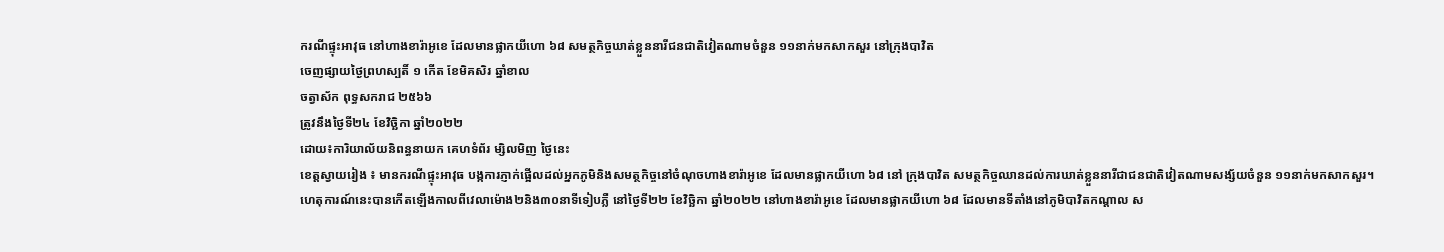ករណីផ្ទុះអាវុធ នៅហាងខារ៉ាអូខេ ដែលមានផ្លាកយីហោ ៦៨ សមត្ថកិច្ចឃាត់ខ្លួននារីជនជាតិវៀតណាមចំនួន ១១នាក់មកសាកសួរ នៅក្រុងបាវិត
ចេញផ្សាយថ្ងៃព្រហស្បតិ៍ ១ កើត ខែមិគសិរ ឆ្នាំខាល
ចត្វាស័ក ពុទ្ធសករាជ ២៥៦៦
ត្រូវនឹងថ្ងៃទី២៤ ខែវិច្ឆិកា ឆ្នាំ២០២២
ដោយ៖ការិយាល័យនិពន្ធនាយក គេហទំព័រ ម្សិលមិញ ថ្ងៃនេះ
ខេត្តស្វាយរៀង ៖ មានករណីផ្ទុះអាវុធ បង្កការភ្ញាក់ផ្អើលដល់អ្នកភូមិនិងសមត្ថកិច្ចនៅចំណុចហាងខារ៉ាអូខេ ដែលមានផ្លាកយីហោ ៦៨ នៅ ក្រុងបាវិត សមត្ថកិច្ចឈានដល់ការឃាត់ខ្លួននារីជាជនជាតិវៀតណាមសង្ស័យចំនួន ១១នាក់មកសាកសួរ។
ហេតុការណ៍នេះបានកើតឡើងកាលពីវេលាម៉ោង២និង៣០នាទីទៀបភ្លឺ នៅថ្ងៃទី២២ ខែវិច្ឆិកា ឆ្នាំ២០២២ នៅហាងខារ៉ាអូខេ ដែលមានផ្លាកយីហោ ៦៨ ដែលមានទីតាំងនៅភូមិបាវិតកណ្ដាល ស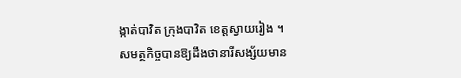ង្កាត់បាវិត ក្រុងបាវិត ខេត្តស្វាយរៀង ។
សមត្ថកិច្ចបានឱ្យដឹងថានារីសង្ស័យមាន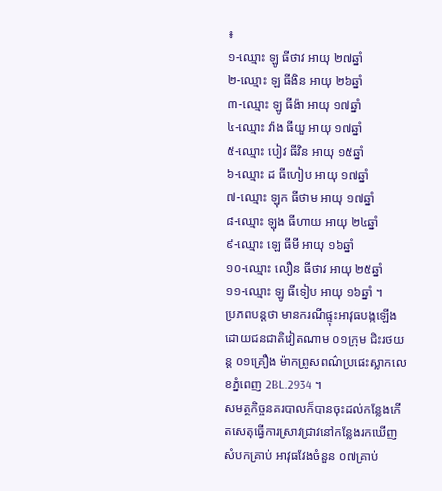៖
១-ឈ្មោះ ឡូ ធីថាវ អាយុ ២៧ឆ្នាំ
២-ឈ្មោះ ឡ ធីងិន អាយុ ២៦ឆ្នាំ
៣-ឈ្មោះ ឡូ ធីង៉ា អាយុ ១៧ឆ្នាំ
៤-ឈ្មោះ វ៉ាង ធីយួ អាយុ ១៧ឆ្នាំ
៥-ឈ្មោះ បៀវ ធីវិន អាយុ ១៥ឆ្នាំ
៦-ឈ្មោះ ដ ធីហៀប អាយុ ១៧ឆ្នាំ
៧-ឈ្មោះ ឡុក ធីថាម អាយុ ១៧ឆ្នាំ
៨-ឈ្មោះ ឡុង ធីហាយ អាយុ ២៤ឆ្នាំ
៩-ឈ្មោះ ឡេ ធីមី អាយុ ១៦ឆ្នាំ
១០-ឈ្មោះ លឿន ធីថាវ អាយុ ២៥ឆ្នាំ
១១-ឈ្មោះ ឡូ ធីទៀប អាយុ ១៦ឆ្នាំ ។
ប្រភពបន្តថា មានករណីផ្ទុះអាវុធបង្កឡើងដោយជនជាតិវៀតណាម ០១ក្រុម ជិះរថយន្ត ០១គ្រឿង ម៉ាកព្រូសពណ៌ប្រផេះស្លាកលេខភ្នំពេញ 2BL.2934 ។
សមត្ថកិច្ចនគរបាលក៏បានចុះដល់កន្លែងកើតសេតុធ្វើការស្រាវជ្រាវនៅកន្លែងរកឃើញសំបកគ្រាប់ អាវុធវែងចំនួន ០៧គ្រាប់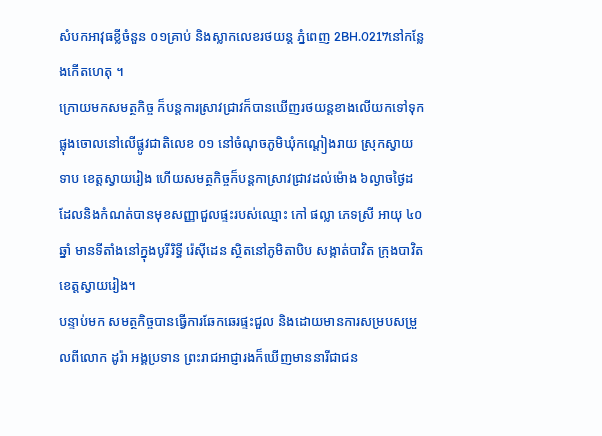សំបកអាវុធខ្លីចំនួន ០១គ្រាប់ និងស្លាកលេខរថយន្ត ភ្នំពេញ 2BH.0217នៅកន្លែងកើតហេតុ ។
ក្រោយមកសមត្ថកិច្ច ក៏បន្តការស្រាវជ្រាវក៏បានឃើញរថយន្តខាងលើយកទៅទុកផ្លុងចោលនៅលើផ្លូវជាតិលេខ ០១ នៅចំណុចភូមិឃុំកណ្តៀងរាយ ស្រុកស្វាយទាប ខេត្តស្វាយរៀង ហើយសមត្ថកិច្ចក៏បន្តកាស្រាវជ្រាវដល់ម៉ោង ៦ល្ងាចថ្ងៃដដែលនិងកំណត់បានមុខសញ្ញាជួលផ្ទះរបស់ឈ្មោះ កៅ ផល្លា ភេទស្រី អាយុ ៤០ឆ្នាំ មានទីតាំងនៅក្នុងបូរីរិទ្ធី រ៉េស៊ីដេន ស្ថិតនៅភូមិតាបិប សង្កាត់បាវិត ក្រុងបាវិត ខេត្តស្វាយរៀង។
បន្ទាប់មក សមត្ថកិច្ចបានធ្វើការឆែកឆេរផ្ទះជួល និងដោយមានការសម្របសម្រួលពីលោក ដូរ៉ា អង្គប្រទាន ព្រះរាជអាជ្ញារងក៏ឃើញមាននារីជាជន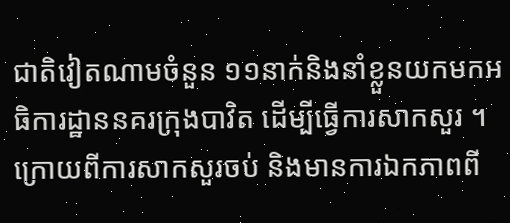ជាតិវៀតណាមចំនួន ១១នាក់និងនាំខ្លួនយកមកអធិការដ្ឋាននគរក្រុងបាវិត ដើម្បីធ្វើការសាកសួរ ។
ក្រោយពីការសាកសួរចប់ និងមានការឯកភាពពី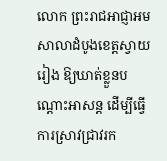លោក ព្រះរាជអាជ្ញាអមសាលាដំបូងខេត្តស្វាយរៀង ឱ្យឃាត់ខ្លួនបណ្ដោះអាសន្ត ដើម្បីធ្វើការស្រាវជ្រាវរក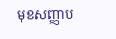មុខសញ្ញាប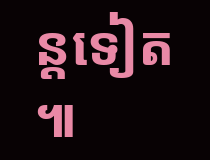ន្តទៀត ៕